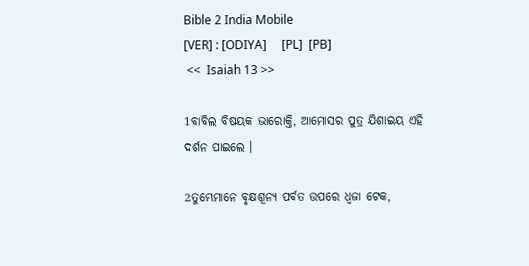Bible 2 India Mobile
[VER] : [ODIYA]     [PL]  [PB]
 <<  Isaiah 13 >>

1ବାବିଲ ବିଷୟକ ଭାରୋକ୍ତି, ଆମୋସର ପୁତ୍ର ଯିଶାଇୟ ଏହି ଦର୍ଶନ ପାଇଲେ ।

2ତୁମ୍ଭେମାନେ ବୃକ୍ଷଶୂନ୍ୟ ପର୍ବତ ଉପରେ ଧ୍ୱଜା ଟେକ,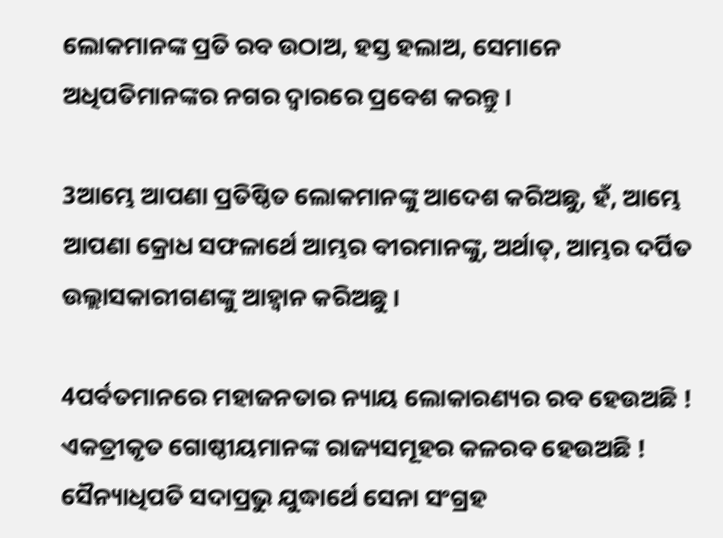ଲୋକମାନଙ୍କ ପ୍ରତି ରବ ଉଠାଅ, ହସ୍ତ ହଲାଅ, ସେମାନେ ଅଧିପତିମାନଙ୍କର ନଗର ଦ୍ୱାରରେ ପ୍ରବେଶ କରନ୍ତୁ ।

3ଆମ୍ଭେ ଆପଣା ପ୍ରତିଷ୍ଠିତ ଲୋକମାନଙ୍କୁ ଆଦେଶ କରିଅଛୁ, ହଁ, ଆମ୍ଭେ ଆପଣା କ୍ରୋଧ ସଫଳାର୍ଥେ ଆମ୍ଭର ବୀରମାନଙ୍କୁ, ଅର୍ଥାତ୍‍, ଆମ୍ଭର ଦର୍ପିତ ଉଲ୍ଲାସକାରୀଗଣଙ୍କୁ ଆହ୍ୱାନ କରିଅଛୁ ।

4ପର୍ବତମାନରେ ମହାଜନତାର ନ୍ୟାୟ ଲୋକାରଣ୍ୟର ରବ ହେଉଅଛି ! ଏକତ୍ରୀକୃତ ଗୋଷ୍ଠୀୟମାନଙ୍କ ରାଜ୍ୟସମୂହର କଳରବ ହେଉଅଛି ! ସୈନ୍ୟାଧିପତି ସଦାପ୍ରଭୁ ଯୁଦ୍ଧାର୍ଥେ ସେନା ସଂଗ୍ରହ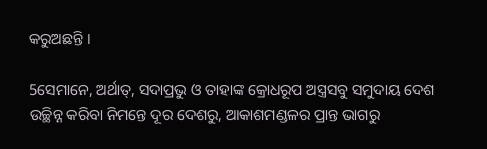କରୁଅଛନ୍ତି ।

5ସେମାନେ, ଅର୍ଥାତ୍‍, ସଦାପ୍ରଭୁ ଓ ତାହାଙ୍କ କ୍ରୋଧରୂପ ଅସ୍ତ୍ରସବୁ ସମୁଦାୟ ଦେଶ ଉଚ୍ଛିନ୍ନ କରିବା ନିମନ୍ତେ ଦୂର ଦେଶରୁ, ଆକାଶମଣ୍ଡଳର ପ୍ରାନ୍ତ ଭାଗରୁ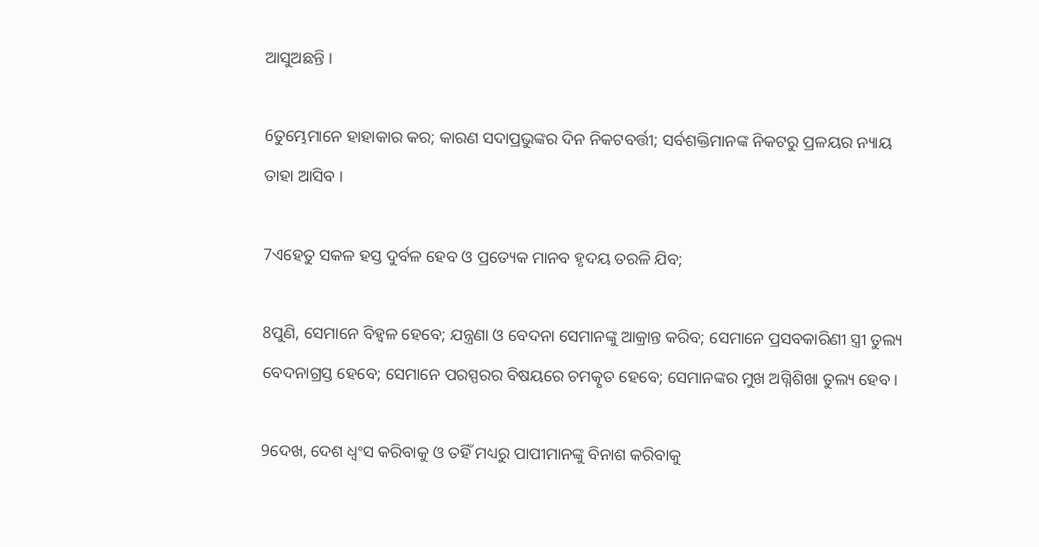ଆସୁଅଛନ୍ତି ।

6ତୁମ୍ଭେମାନେ ହାହାକାର କର; କାରଣ ସଦାପ୍ରଭୁଙ୍କର ଦିନ ନିକଟବର୍ତ୍ତୀ; ସର୍ବଶକ୍ତିମାନଙ୍କ ନିକଟରୁ ପ୍ରଳୟର ନ୍ୟାୟ ତାହା ଆସିବ ।

7ଏହେତୁ ସକଳ ହସ୍ତ ଦୁର୍ବଳ ହେବ ଓ ପ୍ରତ୍ୟେକ ମାନବ ହୃଦୟ ତରଳି ଯିବ;

8ପୁଣି, ସେମାନେ ବିହ୍ୱଳ ହେବେ; ଯନ୍ତ୍ରଣା ଓ ବେଦନା ସେମାନଙ୍କୁ ଆକ୍ରାନ୍ତ କରିବ; ସେମାନେ ପ୍ରସବକାରିଣୀ ସ୍ତ୍ରୀ ତୁଲ୍ୟ ବେଦନାଗ୍ରସ୍ତ ହେବେ; ସେମାନେ ପରସ୍ପରର ବିଷୟରେ ଚମତ୍କୃତ ହେବେ; ସେମାନଙ୍କର ମୁଖ ଅଗ୍ନିଶିଖା ତୁଲ୍ୟ ହେବ ।

9ଦେଖ, ଦେଶ ଧ୍ୱଂସ କରିବାକୁ ଓ ତହିଁ ମଧ୍ୟରୁ ପାପୀମାନଙ୍କୁ ବିନାଶ କରିବାକୁ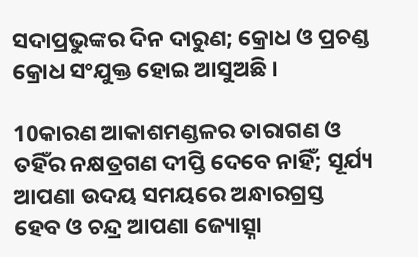ସଦାପ୍ରଭୁଙ୍କର ଦିନ ଦାରୁଣ; କ୍ରୋଧ ଓ ପ୍ରଚଣ୍ଡ କ୍ରୋଧ ସଂଯୁକ୍ତ ହୋଇ ଆସୁଅଛି ।

10କାରଣ ଆକାଶମଣ୍ଡଳର ତାରାଗଣ ଓ ତହିଁର ନକ୍ଷତ୍ରଗଣ ଦୀପ୍ତି ଦେବେ ନାହିଁ; ସୂର୍ଯ୍ୟ ଆପଣା ଉଦୟ ସମୟରେ ଅନ୍ଧାରଗ୍ରସ୍ତ ହେବ ଓ ଚନ୍ଦ୍ର ଆପଣା ଜ୍ୟୋତ୍ସ୍ନା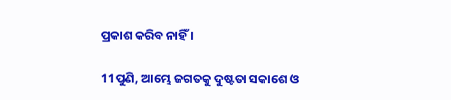ପ୍ରକାଶ କରିବ ନାହିଁ ।

11ପୁଣି, ଆମ୍ଭେ ଜଗତକୁ ଦୁଷ୍ଟତା ସକାଶେ ଓ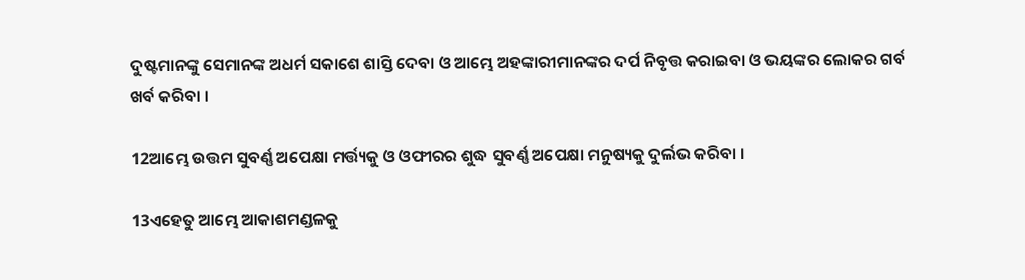ଦୁଷ୍ଟମାନଙ୍କୁ ସେମାନଙ୍କ ଅଧର୍ମ ସକାଶେ ଶାସ୍ତି ଦେବା ଓ ଆମ୍ଭେ ଅହଙ୍କାରୀମାନଙ୍କର ଦର୍ପ ନିବୃତ୍ତ କରାଇବା ଓ ଭୟଙ୍କର ଲୋକର ଗର୍ବ ଖର୍ବ କରିବା ।

12ଆମ୍ଭେ ଉତ୍ତମ ସୁବର୍ଣ୍ଣ ଅପେକ୍ଷା ମର୍ତ୍ତ୍ୟକୁ ଓ ଓଫୀରର ଶୁଦ୍ଧ ସୁବର୍ଣ୍ଣ ଅପେକ୍ଷା ମନୁଷ୍ୟକୁ ଦୁର୍ଲଭ କରିବା ।

13ଏହେତୁ ଆମ୍ଭେ ଆକାଶମଣ୍ଡଳକୁ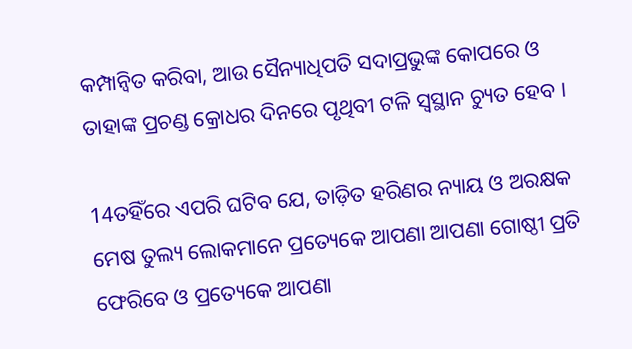କମ୍ପାନ୍ୱିତ କରିବା, ଆଉ ସୈନ୍ୟାଧିପତି ସଦାପ୍ରଭୁଙ୍କ କୋପରେ ଓ ତାହାଙ୍କ ପ୍ରଚଣ୍ଡ କ୍ରୋଧର ଦିନରେ ପୃଥିବୀ ଟଳି ସ୍ୱସ୍ଥାନ ଚ୍ୟୁତ ହେବ ।

14ତହିଁରେ ଏପରି ଘଟିବ ଯେ, ତାଡ଼ିତ ହରିଣର ନ୍ୟାୟ ଓ ଅରକ୍ଷକ ମେଷ ତୁଲ୍ୟ ଲୋକମାନେ ପ୍ରତ୍ୟେକେ ଆପଣା ଆପଣା ଗୋଷ୍ଠୀ ପ୍ରତି ଫେରିବେ ଓ ପ୍ରତ୍ୟେକେ ଆପଣା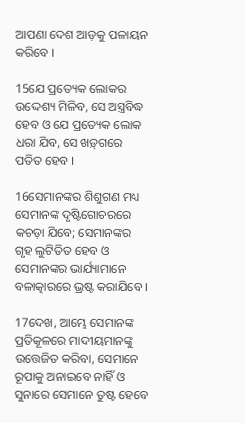ଆପଣା ଦେଶ ଆଡ଼କୁ ପଳାୟନ କରିବେ ।

15ଯେ ପ୍ରତ୍ୟେକ ଲୋକର ଉଦ୍ଦେଶ୍ୟ ମିଳିବ, ସେ ଅସ୍ତ୍ରବିଦ୍ଧ ହେବ ଓ ଯେ ପ୍ରତ୍ୟେକ ଲୋକ ଧରା ଯିବ, ସେ ଖଡ଼୍‍ଗରେ ପତିତ ହେବ ।

16ସେମାନଙ୍କର ଶିଶୁଗଣ ମଧ୍ୟ ସେମାନଙ୍କ ଦୃଷ୍ଟିଗୋଚରରେ କଚଡ଼ା ଯିବେ; ସେମାନଙ୍କର ଗୃହ ଲୁଟିତିତ ହେବ ଓ ସେମାନଙ୍କର ଭାର୍ଯ୍ୟାମାନେ ବଳାତ୍କାରରେ ଭ୍ରଷ୍ଟ କରାଯିବେ ।

17ଦେଖ, ଆମ୍ଭେ ସେମାନଙ୍କ ପ୍ରତିକୂଳରେ ମାଦୀୟମାନଙ୍କୁ ଉତ୍ତେଜିତ କରିବା, ସେମାନେ ରୂପାକୁ ଅନାଇବେ ନାହିଁ ଓ ସୁନାରେ ସେମାନେ ତୁଷ୍ଟ ହେବେ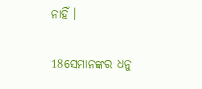ନାହିଁ ।

18ସେମାନଙ୍କର ଧନୁ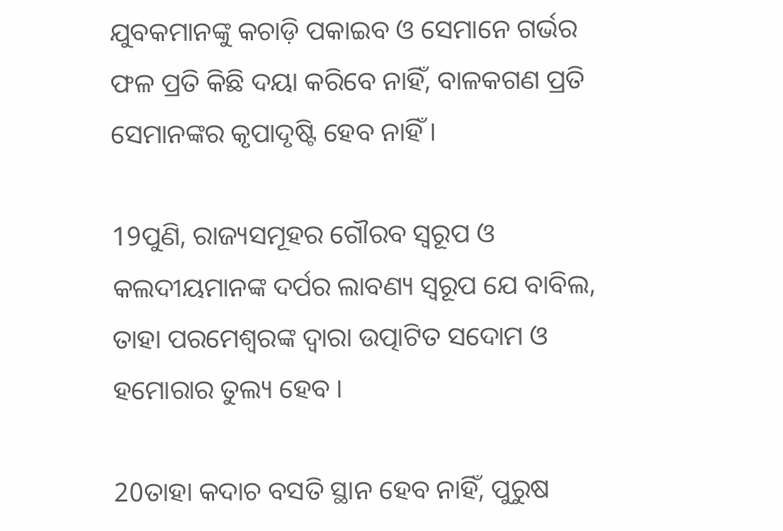ଯୁବକମାନଙ୍କୁ କଚାଡ଼ି ପକାଇବ ଓ ସେମାନେ ଗର୍ଭର ଫଳ ପ୍ରତି କିଛି ଦୟା କରିବେ ନାହିଁ, ବାଳକଗଣ ପ୍ରତି ସେମାନଙ୍କର କୃପାଦୃଷ୍ଟି ହେବ ନାହିଁ ।

19ପୁଣି, ରାଜ୍ୟସମୂହର ଗୌରବ ସ୍ୱରୂପ ଓ କଲଦୀୟମାନଙ୍କ ଦର୍ପର ଲାବଣ୍ୟ ସ୍ୱରୂପ ଯେ ବାବିଲ, ତାହା ପରମେଶ୍ୱରଙ୍କ ଦ୍ୱାରା ଉତ୍ପାଟିତ ସଦୋମ ଓ ହମୋରାର ତୁଲ୍ୟ ହେବ ।

20ତାହା କଦାଚ ବସତି ସ୍ଥାନ ହେବ ନାହିଁ, ପୁରୁଷ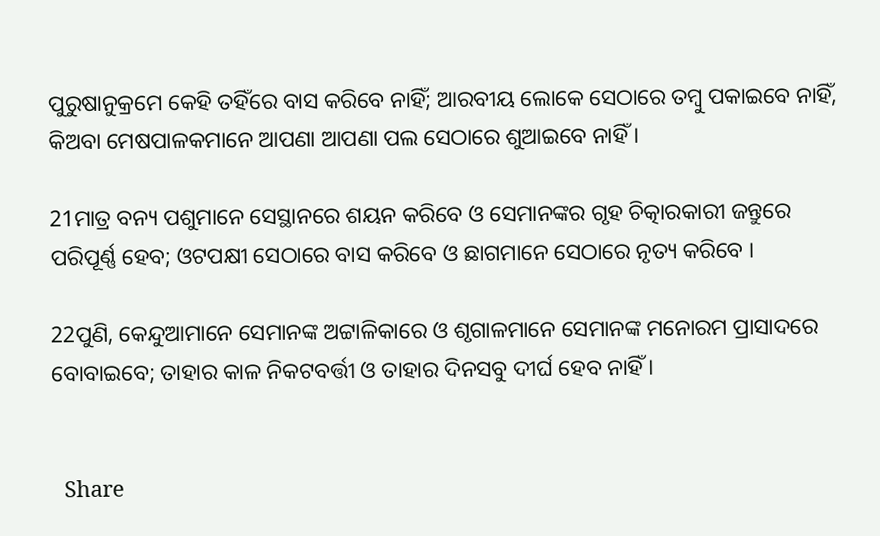ପୁରୁଷାନୁକ୍ରମେ କେହି ତହିଁରେ ବାସ କରିବେ ନାହିଁ; ଆରବୀୟ ଲୋକେ ସେଠାରେ ତମ୍ବୁ ପକାଇବେ ନାହିଁ, କିଅବା ମେଷପାଳକମାନେ ଆପଣା ଆପଣା ପଲ ସେଠାରେ ଶୁଆଇବେ ନାହିଁ ।

21ମାତ୍ର ବନ୍ୟ ପଶୁମାନେ ସେସ୍ଥାନରେ ଶୟନ କରିବେ ଓ ସେମାନଙ୍କର ଗୃହ ଚିତ୍କାରକାରୀ ଜନ୍ତୁରେ ପରିପୂର୍ଣ୍ଣ ହେବ; ଓଟପକ୍ଷୀ ସେଠାରେ ବାସ କରିବେ ଓ ଛାଗମାନେ ସେଠାରେ ନୃତ୍ୟ କରିବେ ।

22ପୁଣି, କେନ୍ଦୁଆମାନେ ସେମାନଙ୍କ ଅଟ୍ଟାଳିକାରେ ଓ ଶୃଗାଳମାନେ ସେମାନଙ୍କ ମନୋରମ ପ୍ରାସାଦରେ ବୋବାଇବେ; ତାହାର କାଳ ନିକଟବର୍ତ୍ତୀ ଓ ତାହାର ଦିନସବୁ ଦୀର୍ଘ ହେବ ନାହିଁ ।


  Share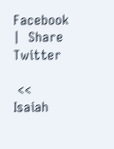Facebook  |  Share Twitter

 <<  Isaiah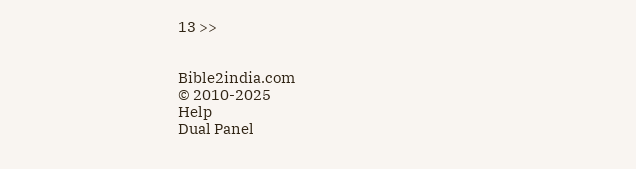13 >>


Bible2india.com
© 2010-2025
Help
Dual Panel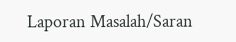Laporan Masalah/Saran